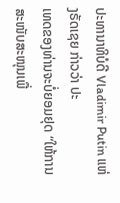ປະທານາທິບໍດີ Vladimir Putin ແຫ່ງຣັດເຊຍ ກ່າວວ່າ ປະ
ເທດຂອງທ່ານຈະບໍ່ຍອມຢຸດ “ໃຫ້ການສະໜັບສະໜຸນເພື່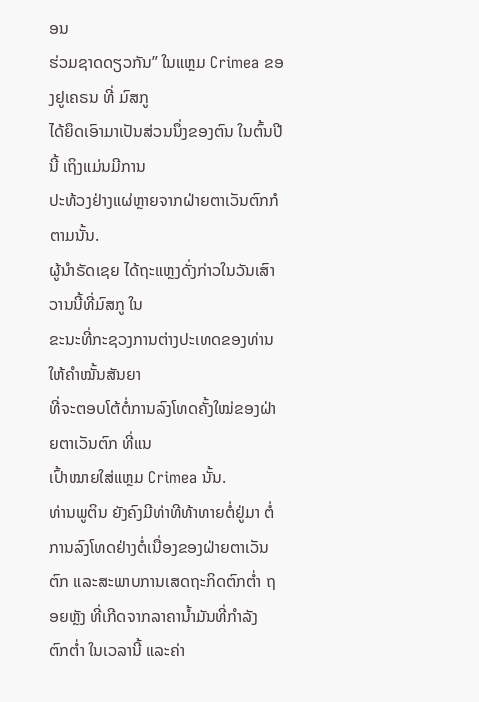ອນ
ຮ່ວມຊາດດຽວກັນ” ໃນແຫຼມ Crimea ຂອງຢູເຄຣນ ທີ່ ມົສກູ
ໄດ້ຍຶດເອົາມາເປັນສ່ວນນຶ່ງຂອງຕົນ ໃນຕົ້ນປີນີ້ ເຖິງແມ່ນມີການ
ປະທ້ວງຢ່າງແຜ່ຫຼາຍຈາກຝ່າຍຕາເວັນຕົກກໍຕາມນັ້ນ.
ຜູ້ນຳຣັດເຊຍ ໄດ້ຖະແຫຼງດັ່ງກ່າວໃນວັນເສົາວານນີ້ທີ່ມົສກູ ໃນ
ຂະນະທີ່ກະຊວງການຕ່າງປະເທດຂອງທ່ານ ໃຫ້ຄຳໝັ້ນສັນຍາ
ທີ່ຈະຕອບໂຕ້ຕໍ່ການລົງໂທດຄັ້ງໃໝ່ຂອງຝ່າຍຕາເວັນຕົກ ທີ່ແນ
ເປົ້າໝາຍໃສ່ແຫຼມ Crimea ນັ້ນ.
ທ່ານພູຕິນ ຍັງຄົງມີທ່າທີທ້າທາຍຕໍ່ຢູ່ມາ ຕໍ່ການລົງໂທດຢ່າງຕໍ່ເນື່ອງຂອງຝ່າຍຕາເວັນ
ຕົກ ແລະສະພາບການເສດຖະກິດຕົກຕໍ່າ ຖອຍຫຼັງ ທີ່ເກີດຈາກລາຄານ້ຳມັນທີ່ກຳລັງ
ຕົກຕໍ່າ ໃນເວລານີ້ ແລະຄ່າ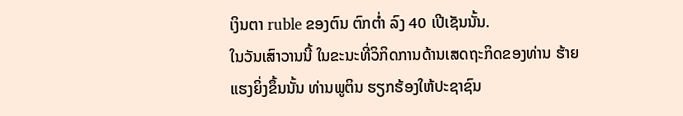ເງິນຕາ ruble ຂອງຕົນ ຕົກຕໍ່າ ລົງ 40 ເປີເຊັນນັ້ນ.
ໃນວັນເສົາວານນີ້ ໃນຂະນະທີ່ວິກິດການດ້ານເສດຖະກິດຂອງທ່ານ ຮ້າຍແຮງຍິ່ງຂຶ້ນນັ້ນ ທ່ານພູຕິນ ຮຽກຮ້ອງໃຫ້ປະຊາຊົນ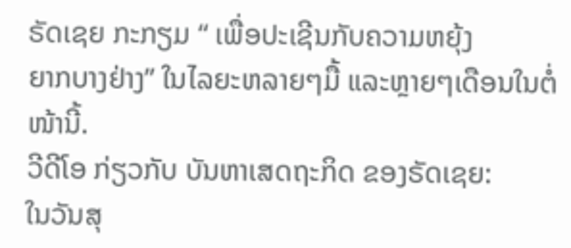ຣັດເຊຍ ກະກຽມ “ ເພື່ອປະເຊີນກັບຄວາມຫຍຸ້ງ
ຍາກບາງຢ່າງ” ໃນໄລຍະຫລາຍໆມື້ ແລະຫຼາຍໆເດືອນໃນຕໍ່ໜ້ານີ້.
ວີດີໂອ ກ່ຽວກັບ ບັນຫາເສດຖະກິດ ຂອງຣັດເຊຍ:
ໃນວັນສຸ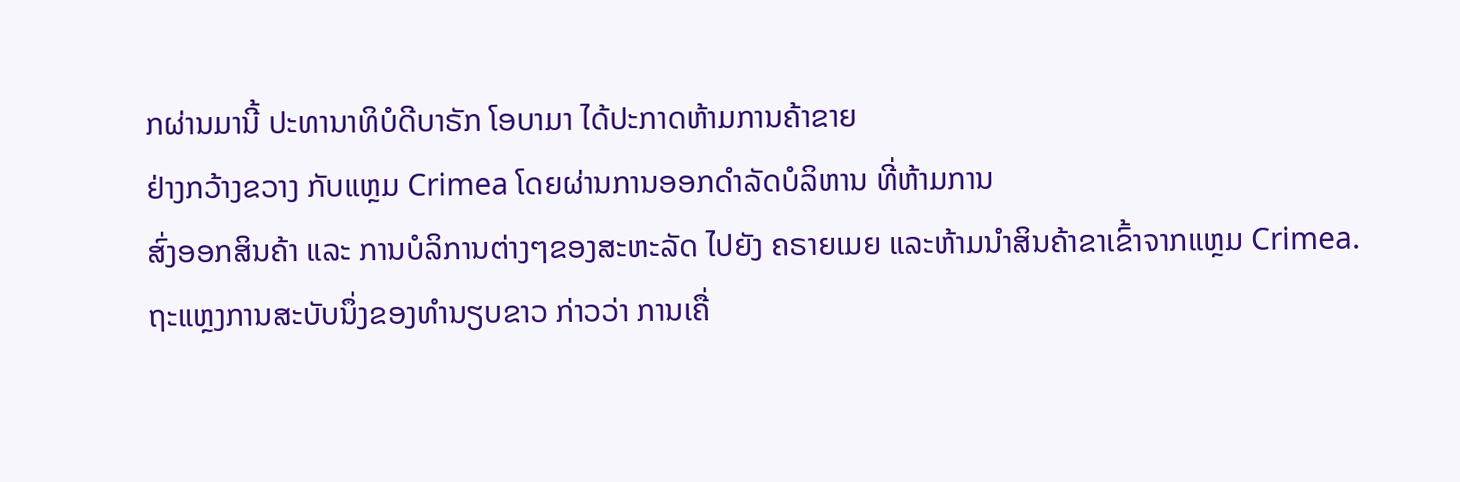ກຜ່ານມານີ້ ປະທານາທິບໍດີບາຣັກ ໂອບາມາ ໄດ້ປະກາດຫ້າມການຄ້າຂາຍ
ຢ່າງກວ້າງຂວາງ ກັບແຫຼມ Crimea ໂດຍຜ່ານການອອກດຳລັດບໍລິຫານ ທີ່ຫ້າມການ
ສົ່ງອອກສິນຄ້າ ແລະ ການບໍລິການຕ່າງໆຂອງສະຫະລັດ ໄປຍັງ ຄຣາຍເມຍ ແລະຫ້າມນຳສິນຄ້າຂາເຂົ້າຈາກແຫຼມ Crimea.
ຖະແຫຼງການສະບັບນຶ່ງຂອງທຳນຽບຂາວ ກ່າວວ່າ ການເຄື່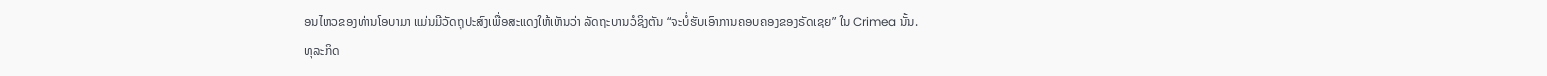ອນໄຫວຂອງທ່ານໂອບາມາ ແມ່ນມີວັດຖຸປະສົງເພື່ອສະແດງໃຫ້ເຫັນວ່າ ລັດຖະບານວໍຊິງຕັນ “ຈະບໍ່ຮັບເອົາການຄອບຄອງຂອງຣັດເຊຍ” ໃນ Crimea ນັ້ນ.
ທຸລະກິດ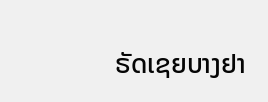ຣັດເຊຍບາງຢາ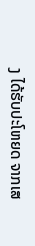ງ ໄດ້ຮັບປະໂຫຍດ ຈາກເສ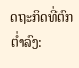ດຖະກິດທີ່ຕົກຕ່ຳລົງ: